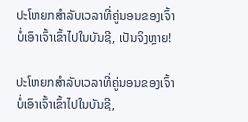ປະໂຫຍກສໍາລັບເວລາທີ່ຄູ່ນອນຂອງເຈົ້າບໍ່ເອົາເຈົ້າເຂົ້າໄປໃນບັນຊີ, ເປັນຈິງຫຼາຍ!

ປະໂຫຍກສໍາລັບເວລາທີ່ຄູ່ນອນຂອງເຈົ້າບໍ່ເອົາເຈົ້າເຂົ້າໄປໃນບັນຊີ,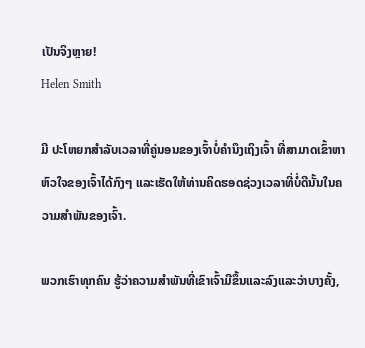ເປັນຈິງຫຼາຍ!
Helen Smith

ມີ ປະໂຫຍກສຳລັບເວລາທີ່ຄູ່ນອນຂອງເຈົ້າບໍ່ຄຳນຶງເຖິງເຈົ້າ ທີ່ສາມາດເຂົ້າຫາຫົວໃຈຂອງເຈົ້າໄດ້ກົງໆ ແລະເຮັດໃຫ້ທ່ານຄິດຮອດຊ່ວງເວລາທີ່ບໍ່ດີນັ້ນໃນຄວາມສຳພັນຂອງເຈົ້າ.

ພວກເຮົາທຸກຄົນ ຮູ້ວ່າຄວາມສໍາພັນທີ່ເຂົາເຈົ້າມີຂຶ້ນແລະລົງແລະວ່າບາງຄັ້ງ,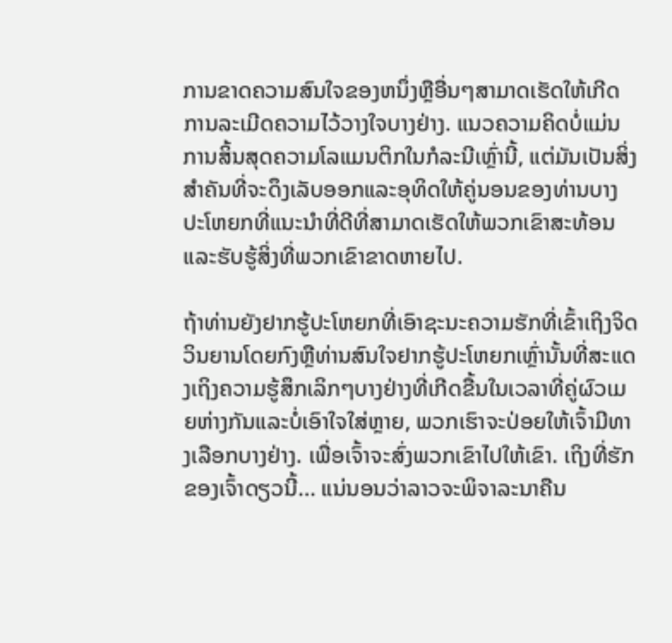ການຂາດຄວາມສົນໃຈຂອງຫນຶ່ງຫຼືອື່ນໆສາມາດເຮັດໃຫ້ເກີດການລະເມີດຄວາມໄວ້ວາງໃຈບາງຢ່າງ. ແນວຄວາມຄິດບໍ່ແມ່ນການສິ້ນສຸດຄວາມໂລແມນຕິກໃນກໍລະນີເຫຼົ່ານີ້, ແຕ່ມັນເປັນສິ່ງສໍາຄັນທີ່ຈະດຶງເລັບອອກແລະອຸທິດໃຫ້ຄູ່ນອນຂອງທ່ານບາງປະໂຫຍກທີ່ແນະນໍາທີ່ດີທີ່ສາມາດເຮັດໃຫ້ພວກເຂົາສະທ້ອນແລະຮັບຮູ້ສິ່ງທີ່ພວກເຂົາຂາດຫາຍໄປ.

ຖ້າທ່ານຍັງຢາກຮູ້ປະໂຫຍກທີ່ເອົາຊະນະຄວາມຮັກທີ່ເຂົ້າເຖິງຈິດວິນຍານໂດຍກົງຫຼືທ່ານສົນໃຈຢາກຮູ້ປະໂຫຍກເຫຼົ່ານັ້ນທີ່ສະແດງເຖິງຄວາມຮູ້ສຶກເລິກໆບາງຢ່າງທີ່ເກີດຂື້ນໃນເວລາທີ່ຄູ່ຜົວເມຍຫ່າງກັນແລະບໍ່ເອົາໃຈໃສ່ຫຼາຍ, ພວກເຮົາຈະປ່ອຍໃຫ້ເຈົ້າມີທາງເລືອກບາງຢ່າງ. ເພື່ອເຈົ້າຈະສົ່ງພວກເຂົາໄປໃຫ້ເຂົາ. ເຖິງທີ່ຮັກຂອງເຈົ້າດຽວນີ້... ແນ່ນອນວ່າລາວຈະພິຈາລະນາຄືນ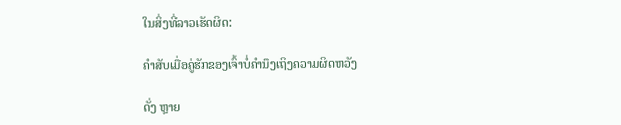ໃນສິ່ງທີ່ລາວເຮັດຜິດ:

ຄຳສັບເມື່ອຄູ່ຮັກຂອງເຈົ້າບໍ່ຄຳນຶງເຖິງຄວາມຜິດຫວັງ

ດັ່ງ ຫຼາຍ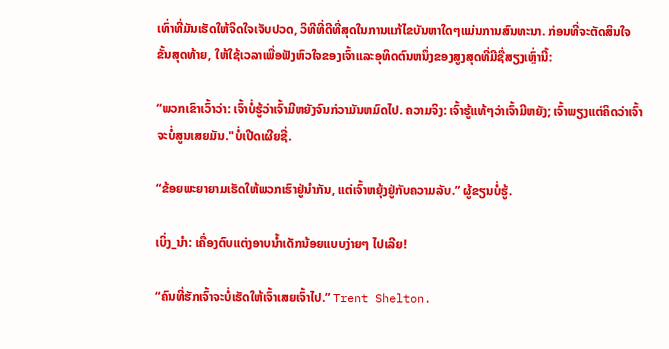ເທົ່າທີ່ມັນເຮັດໃຫ້ຈິດໃຈເຈັບປວດ, ວິທີທີ່ດີທີ່ສຸດໃນການແກ້ໄຂບັນຫາໃດໆແມ່ນການສົນທະນາ. ກ່ອນທີ່ຈະຕັດສິນໃຈຂັ້ນສຸດທ້າຍ, ໃຫ້ໃຊ້ເວລາເພື່ອຟັງຫົວໃຈຂອງເຈົ້າແລະອຸທິດຕົນຫນຶ່ງຂອງສູງສຸດທີ່ມີຊື່ສຽງເຫຼົ່ານີ້:

“ພວກເຂົາເວົ້າວ່າ: ເຈົ້າບໍ່ຮູ້ວ່າເຈົ້າມີຫຍັງຈົນກ່ວາມັນຫມົດໄປ. ຄວາມຈິງ: ເຈົ້າຮູ້ແທ້ໆວ່າເຈົ້າມີຫຍັງ; ເຈົ້າພຽງແຕ່ຄິດວ່າເຈົ້າຈະບໍ່ສູນເສຍມັນ."ບໍ່ເປີດເຜີຍຊື່.

“ຂ້ອຍພະຍາຍາມເຮັດໃຫ້ພວກເຮົາຢູ່ນຳກັນ, ແຕ່ເຈົ້າຫຍຸ້ງຢູ່ກັບຄວາມລັບ.” ຜູ້ຂຽນບໍ່ຮູ້.

ເບິ່ງ_ນຳ: ເຄື່ອງຕົບແຕ່ງອາບນ້ຳເດັກນ້ອຍແບບງ່າຍໆ ໄປເລີຍ!

“ຄົນທີ່ຮັກເຈົ້າຈະບໍ່ເຮັດໃຫ້ເຈົ້າເສຍເຈົ້າໄປ.” Trent Shelton.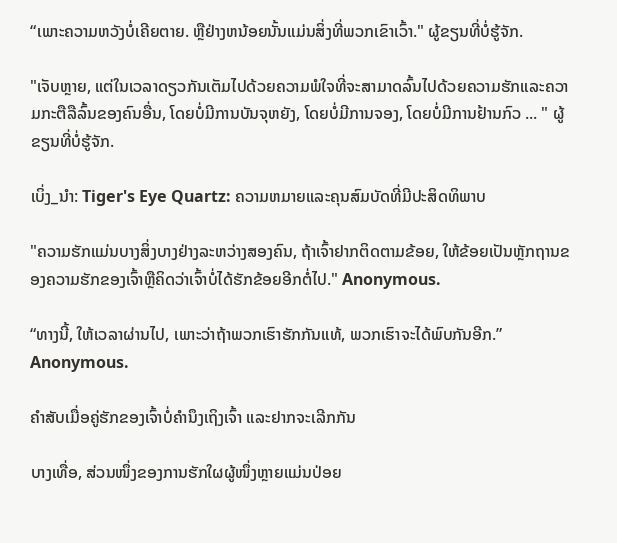“ເພາະຄວາມຫວັງບໍ່ເຄີຍຕາຍ. ຫຼືຢ່າງຫນ້ອຍນັ້ນແມ່ນສິ່ງທີ່ພວກເຂົາເວົ້າ." ຜູ້ຂຽນທີ່ບໍ່ຮູ້ຈັກ.

"ເຈັບຫຼາຍ, ແຕ່ໃນເວລາດຽວກັນເຕັມໄປດ້ວຍຄວາມພໍໃຈທີ່ຈະສາມາດລົ້ນໄປດ້ວຍຄວາມຮັກແລະຄວາມກະຕືລືລົ້ນຂອງຄົນອື່ນ, ໂດຍບໍ່ມີການບັນຈຸຫຍັງ, ໂດຍບໍ່ມີການຈອງ, ໂດຍບໍ່ມີການຢ້ານກົວ ... " ຜູ້ຂຽນທີ່ບໍ່ຮູ້ຈັກ.

ເບິ່ງ_ນຳ: Tiger's Eye Quartz: ຄວາມຫມາຍແລະຄຸນສົມບັດທີ່ມີປະສິດທິພາບ

"ຄວາມຮັກແມ່ນບາງສິ່ງບາງຢ່າງລະຫວ່າງສອງຄົນ, ຖ້າເຈົ້າຢາກຕິດຕາມຂ້ອຍ, ໃຫ້ຂ້ອຍເປັນຫຼັກຖານຂອງຄວາມຮັກຂອງເຈົ້າຫຼືຄິດວ່າເຈົ້າບໍ່ໄດ້ຮັກຂ້ອຍອີກຕໍ່ໄປ." Anonymous.

“ທາງນີ້, ໃຫ້ເວລາຜ່ານໄປ, ເພາະວ່າຖ້າພວກເຮົາຮັກກັນແທ້, ພວກເຮົາຈະໄດ້ພົບກັນອີກ.” Anonymous.

ຄຳສັບເມື່ອຄູ່ຮັກຂອງເຈົ້າບໍ່ຄຳນຶງເຖິງເຈົ້າ ແລະຢາກຈະເລີກກັນ

ບາງເທື່ອ, ສ່ວນໜຶ່ງຂອງການຮັກໃຜຜູ້ໜຶ່ງຫຼາຍແມ່ນປ່ອຍ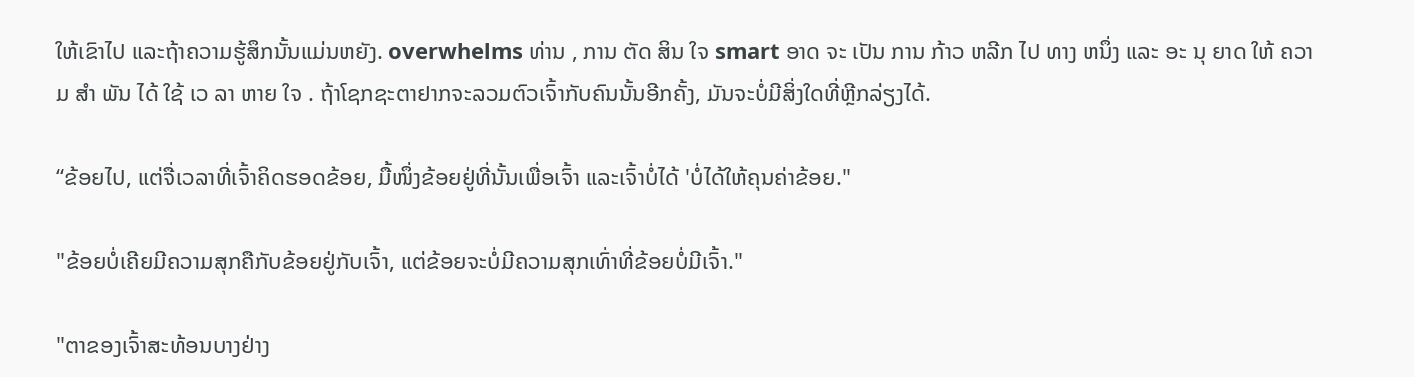ໃຫ້ເຂົາໄປ ແລະຖ້າຄວາມຮູ້ສຶກນັ້ນແມ່ນຫຍັງ. overwhelms ທ່ານ , ການ ຕັດ ສິນ ໃຈ smart ອາດ ຈະ ເປັນ ການ ກ້າວ ຫລີກ ໄປ ທາງ ຫນຶ່ງ ແລະ ອະ ນຸ ຍາດ ໃຫ້ ຄວາມ ສໍາ ພັນ ໄດ້ ໃຊ້ ເວ ລາ ຫາຍ ໃຈ . ຖ້າໂຊກຊະຕາຢາກຈະລວມຕົວເຈົ້າກັບຄົນນັ້ນອີກຄັ້ງ, ມັນຈະບໍ່ມີສິ່ງໃດທີ່ຫຼີກລ່ຽງໄດ້.

“ຂ້ອຍໄປ, ແຕ່ຈື່ເວລາທີ່ເຈົ້າຄິດຮອດຂ້ອຍ, ມື້ໜຶ່ງຂ້ອຍຢູ່ທີ່ນັ້ນເພື່ອເຈົ້າ ແລະເຈົ້າບໍ່ໄດ້ 'ບໍ່ໄດ້ໃຫ້ຄຸນຄ່າຂ້ອຍ."

"ຂ້ອຍບໍ່ເຄີຍມີຄວາມສຸກຄືກັບຂ້ອຍຢູ່ກັບເຈົ້າ, ແຕ່ຂ້ອຍຈະບໍ່ມີຄວາມສຸກເທົ່າທີ່ຂ້ອຍບໍ່ມີເຈົ້າ."

"ຕາຂອງເຈົ້າສະທ້ອນບາງຢ່າງ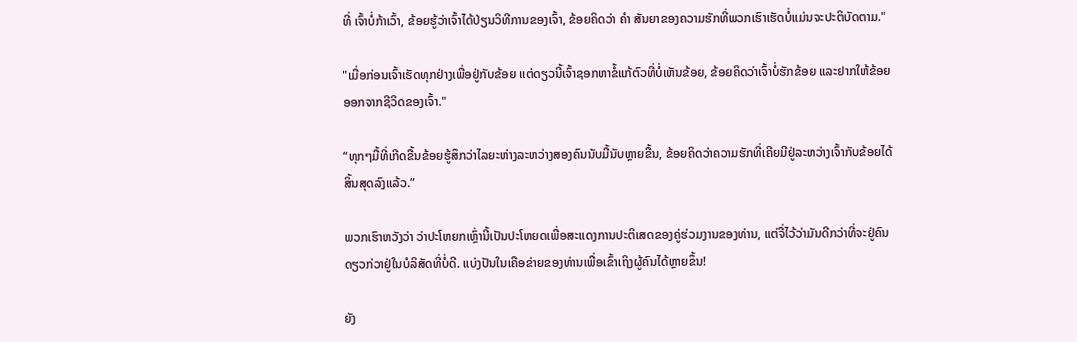ທີ່ ເຈົ້າບໍ່ກ້າເວົ້າ, ຂ້ອຍຮູ້ວ່າເຈົ້າໄດ້ປ່ຽນວິທີການຂອງເຈົ້າ, ຂ້ອຍຄິດວ່າ ຄຳ ສັນຍາຂອງຄວາມຮັກທີ່ພວກເຮົາເຮັດບໍ່ແມ່ນຈະປະຕິບັດຕາມ."

"ເມື່ອກ່ອນເຈົ້າເຮັດທຸກຢ່າງເພື່ອຢູ່ກັບຂ້ອຍ ແຕ່ດຽວນີ້ເຈົ້າຊອກຫາຂໍ້ແກ້ຕົວທີ່ບໍ່ເຫັນຂ້ອຍ, ຂ້ອຍຄິດວ່າເຈົ້າບໍ່ຮັກຂ້ອຍ ແລະຢາກໃຫ້ຂ້ອຍອອກຈາກຊີວິດຂອງເຈົ້າ."

“ທຸກໆມື້ທີ່ເກີດຂື້ນຂ້ອຍຮູ້ສຶກວ່າໄລຍະຫ່າງລະຫວ່າງສອງຄົນນັບມື້ນັບຫຼາຍຂື້ນ, ຂ້ອຍຄິດວ່າຄວາມຮັກທີ່ເຄີຍມີຢູ່ລະຫວ່າງເຈົ້າກັບຂ້ອຍໄດ້ສິ້ນສຸດລົງແລ້ວ.”

ພວກເຮົາຫວັງວ່າ ວ່າປະໂຫຍກເຫຼົ່ານີ້ເປັນປະໂຫຍດເພື່ອສະແດງການປະຕິເສດຂອງຄູ່ຮ່ວມງານຂອງທ່ານ, ແຕ່ຈື່ໄວ້ວ່າມັນດີກວ່າທີ່ຈະຢູ່ຄົນດຽວກ່ວາຢູ່ໃນບໍລິສັດທີ່ບໍ່ດີ. ແບ່ງປັນໃນເຄືອຂ່າຍຂອງທ່ານເພື່ອເຂົ້າເຖິງຜູ້ຄົນໄດ້ຫຼາຍຂຶ້ນ!

ຍັງ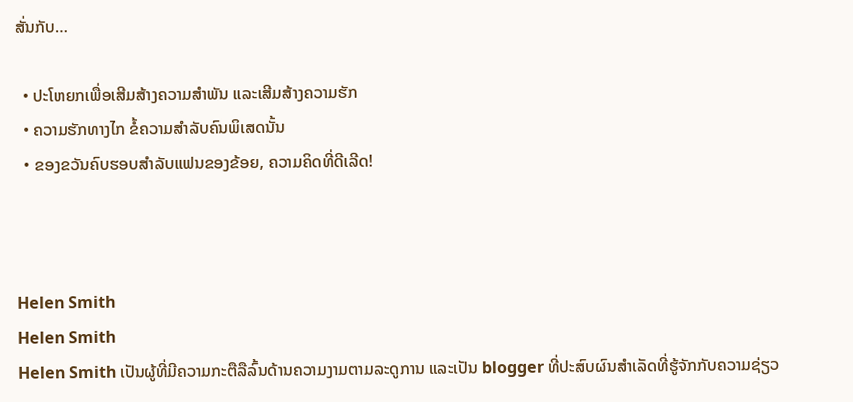ສັ່ນກັບ…

  • ປະໂຫຍກເພື່ອເສີມສ້າງຄວາມສໍາພັນ ແລະເສີມສ້າງຄວາມຮັກ
  • ຄວາມຮັກທາງໄກ ຂໍ້ຄວາມສໍາລັບຄົນພິເສດນັ້ນ
  • ຂອງຂວັນຄົບຮອບສໍາລັບແຟນຂອງຂ້ອຍ, ຄວາມຄິດທີ່ດີເລີດ!



Helen Smith
Helen Smith
Helen Smith ເປັນຜູ້ທີ່ມີຄວາມກະຕືລືລົ້ນດ້ານຄວາມງາມຕາມລະດູການ ແລະເປັນ blogger ທີ່ປະສົບຜົນສຳເລັດທີ່ຮູ້ຈັກກັບຄວາມຊ່ຽວ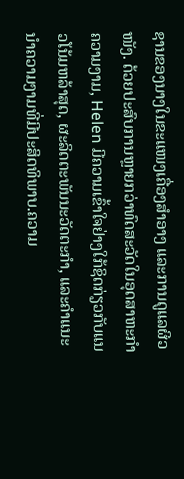ຊານຂອງນາງໃນຂະແໜງເຄື່ອງສໍາອາງ ແລະການດູແລຜິວໜັງ. ດ້ວຍປະສົບການຫຼາຍກວ່າທົດສະວັດໃນອຸດສາຫະກໍາຄວາມງາມ, Helen ມີຄວາມເຂົ້າໃຈຢ່າງໃກ້ຊິດກ່ຽວກັບແນວໂນ້ມຫລ້າສຸດ, ຜະລິດຕະພັນນະວັດຕະກໍາ, ແລະຄໍາແນະນໍາຄວາມງາມທີ່ມີປະສິດທິພາບ.ຄວາມ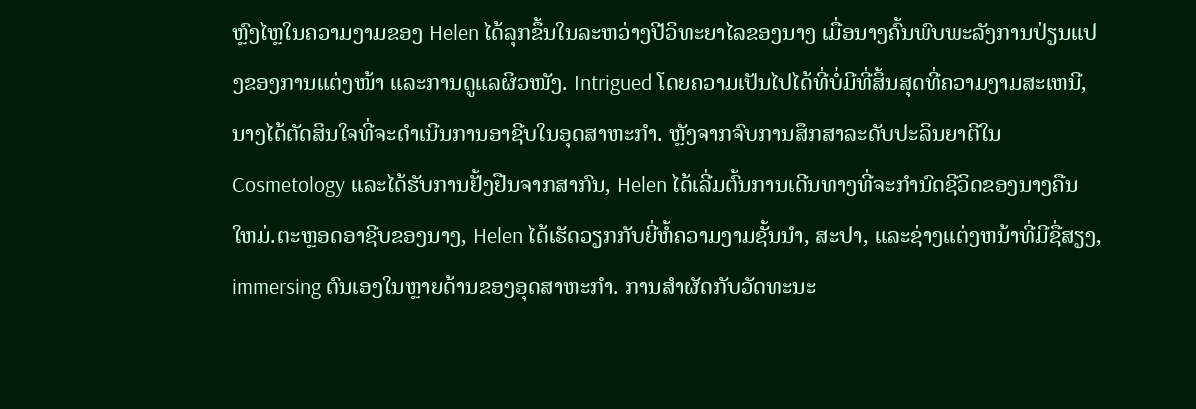ຫຼົງໄຫຼໃນຄວາມງາມຂອງ Helen ໄດ້ລຸກຂຶ້ນໃນລະຫວ່າງປີວິທະຍາໄລຂອງນາງ ເມື່ອນາງຄົ້ນພົບພະລັງການປ່ຽນແປງຂອງການແຕ່ງໜ້າ ແລະການດູແລຜິວໜັງ. Intrigued ໂດຍຄວາມເປັນໄປໄດ້ທີ່ບໍ່ມີທີ່ສິ້ນສຸດທີ່ຄວາມງາມສະເຫນີ, ນາງໄດ້ຕັດສິນໃຈທີ່ຈະດໍາເນີນການອາຊີບໃນອຸດສາຫະກໍາ. ຫຼັງຈາກຈົບການສຶກສາລະດັບປະລິນຍາຕີໃນ Cosmetology ແລະໄດ້ຮັບການຢັ້ງຢືນຈາກສາກົນ, Helen ໄດ້ເລີ່ມຕົ້ນການເດີນທາງທີ່ຈະກໍານົດຊີວິດຂອງນາງຄືນໃຫມ່.ຕະຫຼອດອາຊີບຂອງນາງ, Helen ໄດ້ເຮັດວຽກກັບຍີ່ຫໍ້ຄວາມງາມຊັ້ນນໍາ, ສະປາ, ແລະຊ່າງແຕ່ງຫນ້າທີ່ມີຊື່ສຽງ, immersing ຕົນເອງໃນຫຼາຍດ້ານຂອງອຸດສາຫະກໍາ. ການສໍາຜັດກັບວັດທະນະ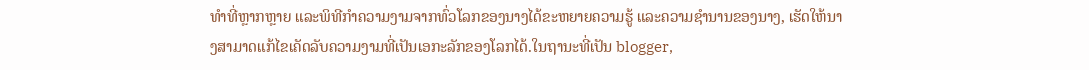ທໍາທີ່ຫຼາກຫຼາຍ ແລະພິທີກໍາຄວາມງາມຈາກທົ່ວໂລກຂອງນາງໄດ້ຂະຫຍາຍຄວາມຮູ້ ແລະຄວາມຊໍານານຂອງນາງ, ເຮັດໃຫ້ນາງສາມາດແກ້ໄຂເຄັດລັບຄວາມງາມທີ່ເປັນເອກະລັກຂອງໂລກໄດ້.ໃນຖານະທີ່ເປັນ blogger,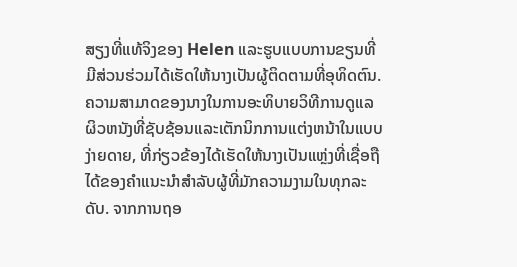ສຽງທີ່ແທ້ຈິງຂອງ Helen ແລະຮູບແບບການຂຽນທີ່ມີສ່ວນຮ່ວມໄດ້ເຮັດໃຫ້ນາງເປັນຜູ້ຕິດຕາມທີ່ອຸທິດຕົນ. ຄວາມສາມາດຂອງນາງໃນການອະທິບາຍວິທີການດູແລຜິວຫນັງທີ່ຊັບຊ້ອນແລະເຕັກນິກການແຕ່ງຫນ້າໃນແບບງ່າຍດາຍ, ທີ່ກ່ຽວຂ້ອງໄດ້ເຮັດໃຫ້ນາງເປັນແຫຼ່ງທີ່ເຊື່ອຖືໄດ້ຂອງຄໍາແນະນໍາສໍາລັບຜູ້ທີ່ມັກຄວາມງາມໃນທຸກລະດັບ. ຈາກການຖອ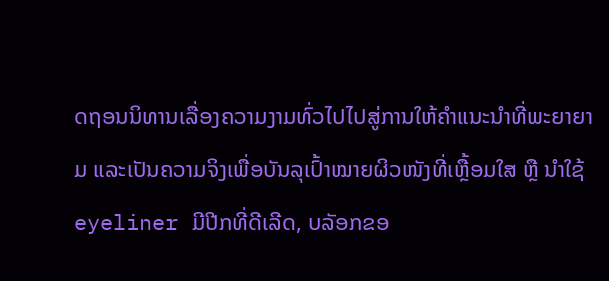ດຖອນນິທານເລື່ອງຄວາມງາມທົ່ວໄປໄປສູ່ການໃຫ້ຄຳແນະນຳທີ່ພະຍາຍາມ ແລະເປັນຄວາມຈິງເພື່ອບັນລຸເປົ້າໝາຍຜິວໜັງທີ່ເຫຼື້ອມໃສ ຫຼື ນຳໃຊ້ eyeliner ມີປີກທີ່ດີເລີດ, ບລັອກຂອ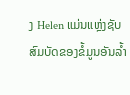ງ Helen ແມ່ນແຫຼ່ງຊັບສົມບັດຂອງຂໍ້ມູນອັນລ້ຳ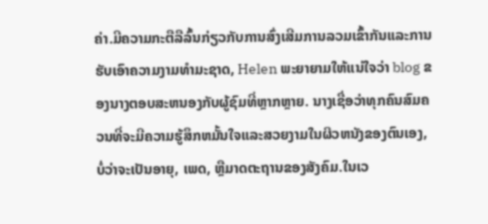ຄ່າ.ມີຄວາມກະຕືລືລົ້ນກ່ຽວກັບການສົ່ງເສີມການລວມເຂົ້າກັນແລະການຮັບເອົາຄວາມງາມທໍາມະຊາດ, Helen ພະຍາຍາມໃຫ້ແນ່ໃຈວ່າ blog ຂອງນາງຕອບສະຫນອງກັບຜູ້ຊົມທີ່ຫຼາກຫຼາຍ. ນາງເຊື່ອວ່າທຸກຄົນສົມຄວນທີ່ຈະມີຄວາມຮູ້ສຶກຫມັ້ນໃຈແລະສວຍງາມໃນຜິວຫນັງຂອງຕົນເອງ, ບໍ່ວ່າຈະເປັນອາຍຸ, ເພດ, ຫຼືມາດຕະຖານຂອງສັງຄົມ.ໃນເວ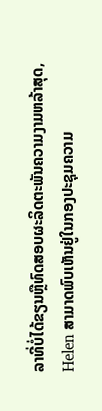ລາທີ່ບໍ່ໄດ້ຂຽນຫຼືທົດສອບຜະລິດຕະພັນຄວາມງາມຫລ້າສຸດ, Helen ສາມາດພົບເຫັນຢູ່ໃນກອງປະຊຸມຄວາມ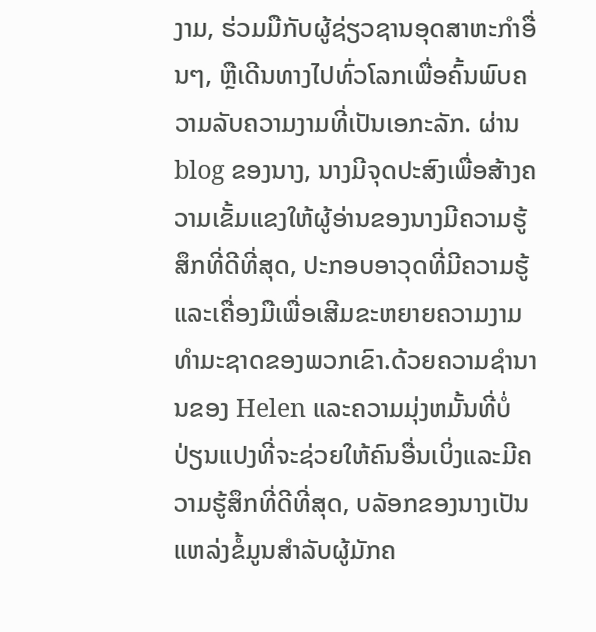ງາມ, ຮ່ວມມືກັບຜູ້ຊ່ຽວຊານອຸດສາຫະກໍາອື່ນໆ, ຫຼືເດີນທາງໄປທົ່ວໂລກເພື່ອຄົ້ນພົບຄວາມລັບຄວາມງາມທີ່ເປັນເອກະລັກ. ຜ່ານ blog ຂອງນາງ, ນາງມີຈຸດປະສົງເພື່ອສ້າງຄວາມເຂັ້ມແຂງໃຫ້ຜູ້ອ່ານຂອງນາງມີຄວາມຮູ້ສຶກທີ່ດີທີ່ສຸດ, ປະກອບອາວຸດທີ່ມີຄວາມຮູ້ແລະເຄື່ອງມືເພື່ອເສີມຂະຫຍາຍຄວາມງາມທໍາມະຊາດຂອງພວກເຂົາ.ດ້ວຍຄວາມຊໍານານຂອງ Helen ແລະຄວາມມຸ່ງຫມັ້ນທີ່ບໍ່ປ່ຽນແປງທີ່ຈະຊ່ວຍໃຫ້ຄົນອື່ນເບິ່ງແລະມີຄວາມຮູ້ສຶກທີ່ດີທີ່ສຸດ, ບລັອກຂອງນາງເປັນແຫລ່ງຂໍ້ມູນສໍາລັບຜູ້ມັກຄ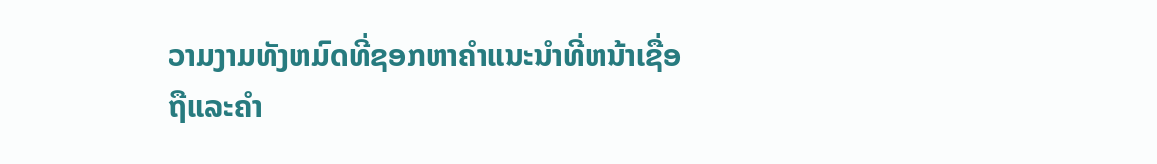ວາມງາມທັງຫມົດທີ່ຊອກຫາຄໍາແນະນໍາທີ່ຫນ້າເຊື່ອຖືແລະຄໍາ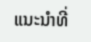ແນະນໍາທີ່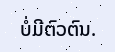ບໍ່ມີຕົວຕົນ.